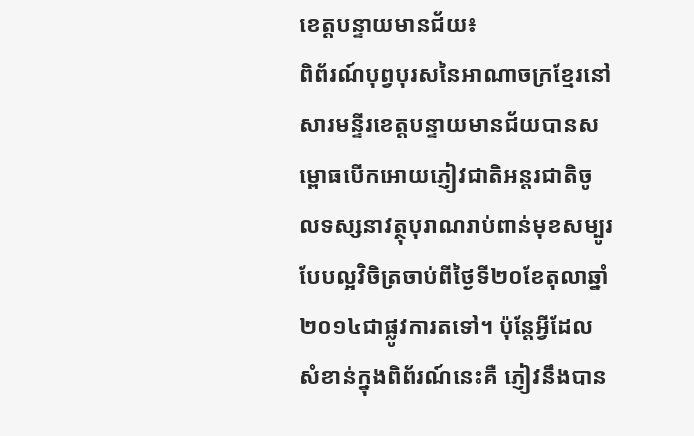ខេត្តបន្ទាយមានជ័យ៖
ពិព័រណ៍បុព្វបុរសនៃអាណាចក្រខ្មែរនៅសារមន្ទីរខេត្តបន្ទាយមានជ័យបានសម្ពោធបើកអោយភ្ញៀវជាតិអន្តរជាតិចូលទស្សនាវត្ថុបុរាណរាប់ពាន់មុខសម្បូរបែបល្អវិចិត្រចាប់ពីថ្ងៃទី២០ខែតុលាឆ្នាំ២០១៤ជាផ្លូវការតទៅ។ ប៉ុន្តែអ្វីដែលសំខាន់ក្នុងពិព័រណ៍នេះគឺ ភ្ញៀវនឹងបាន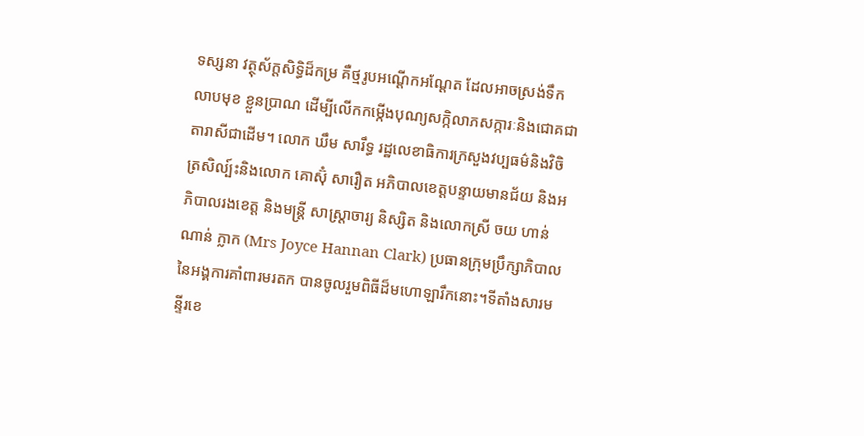ទស្សនា វត្ថុស័ក្តសិទ្ធិដ៏កម្រ គឺថ្មរូបអណ្តើកអណ្តែត ដែលអាចស្រង់ទឹកលាបមុខ ខ្លួនប្រាណ ដើម្បីលើកកម្កើងបុណ្យសក្កិលាភសក្ការៈនិងជោគជាតារាសីជាដើម។ លោក ឃឹម សារឹទ្ធ រដ្ឋលេខាធិការក្រសួងវប្បធម៌និងវិចិត្រសិល្ប៍ះនិងលោក គោស៊ុំ សារឿត អភិបាលខេត្តបន្ទាយមានជ័យ និងអភិបាលរងខេត្ត និងមន្ត្រី សាស្ត្រាចារ្យ និស្សិត និងលោកស្រី ចយ ហាន់ណាន់ ក្លាក (Mrs Joyce Hannan Clark) ប្រធានក្រុមប្រឹក្សាភិបាល នៃអង្គការគាំពារមរតក បានចូលរួមពិធីដ៏មហោឡារឹកនោះ។ទីតាំងសារមន្ទីរខេ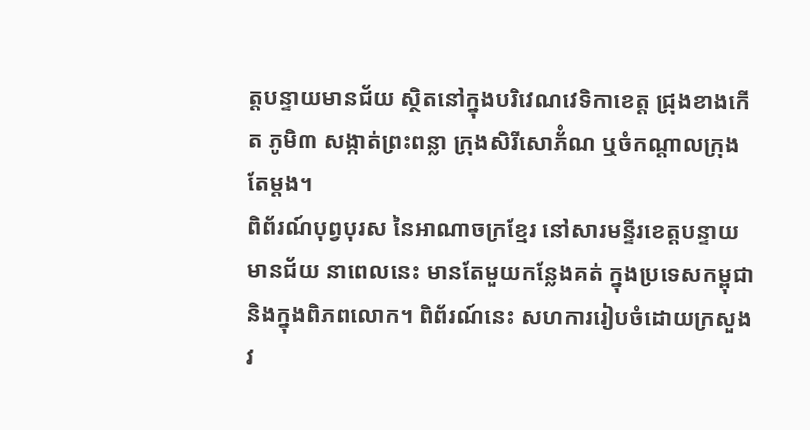ត្តបន្ទាយមានជ័យ ស្ថិតនៅក្នុងបរិវេណវេទិកាខេត្ត ជ្រុងខាងកើត ភូមិ៣ សង្កាត់ព្រះពន្លា ក្រុងសិរីសោភ័ំណ ឬចំកណ្តាលក្រុងតែម្តង។
ពិព័រណ៍បុព្វបុរស នៃអាណាចក្រខ្មែរ នៅសារមន្ទីរខេត្តបន្ទាយមានជ័យ នាពេលនេះ មានតែមួយកន្លែងគត់ ក្នុងប្រទេសកម្ពុជា និងក្នុងពិភពលោក។ ពិព័រណ៍នេះ សហការរៀបចំដោយក្រសួងវ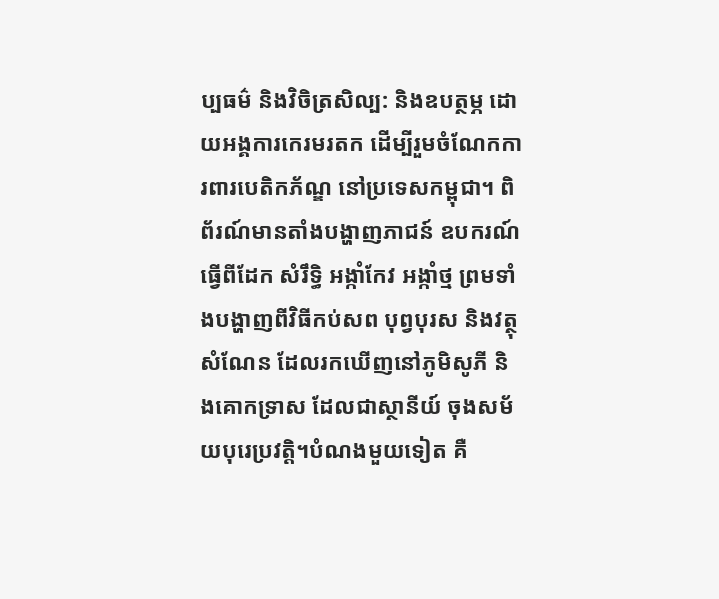ប្បធម៌ និងវិចិត្រសិល្ប: និងឧបត្ថម្ភ ដោយអង្គការកេរមរតក ដើម្បីរួមចំណែកការពារបេតិកភ័ណ្ឌ នៅប្រទេសកម្ពុជា។ ពិព័រណ៍មានតាំងបង្ហាញភាជន៍ ឧបករណ៍ធ្វើពីដែក សំរឹទ្ធិ អង្កាំកែវ អង្កាំថ្ម ព្រមទាំងបង្ហាញពីវិធីកប់សព បុព្វបុរស និងវត្ថុសំណែន ដែលរកឃើញនៅភូមិសូភី និងគោកទ្រាស ដែលជាស្ថានីយ៍ ចុងសម័យបុរេប្រវត្តិ។បំណងមួយទៀត គឺ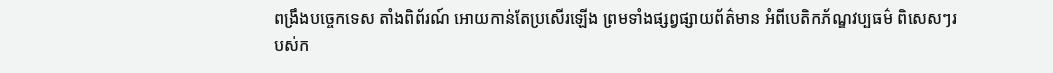ពង្រឹងបច្ចេកទេស តាំងពិព័រណ៍ អោយកាន់តែប្រសើរឡើង ព្រមទាំងផ្សព្វផ្សាយព័ត៌មាន អំពីបេតិកភ័ណ្ឌវប្បធម៌ ពិសេសៗរបស់ក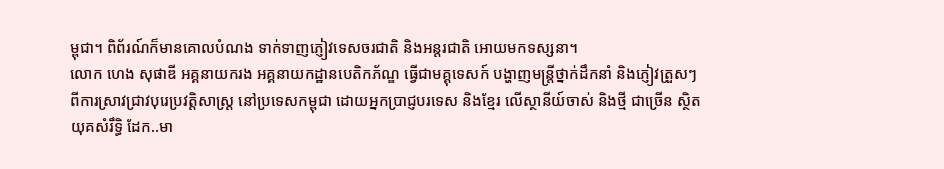ម្ពុជា។ ពិព័រណ៍ក៏មានគោលបំណង ទាក់ទាញភ្ញៀវទេសចរជាតិ និងអន្តរជាតិ អោយមកទស្សនា។
លោក ហេង សុផាឌី អគ្គនាយករង អគ្គនាយកដ្ឋានបេតិកភ័ណ្ឌ ធ្វើជាមគ្គុទេសក៍ បង្ហាញមន្ត្រីថ្នាក់ដឹកនាំ និងភ្ញៀវត្រួសៗ ពីការស្រាវជ្រាវបុរេប្រវត្តិសាស្ត្រ នៅប្រទេសកម្ពុជា ដោយអ្នកប្រាជ្ញបរទេស និងខ្មែរ លើស្ថានីយ៍ចាស់ និងថ្មី ជាច្រើន ស្ថិតយុគសំរឹទ្ធិ ដែក..មា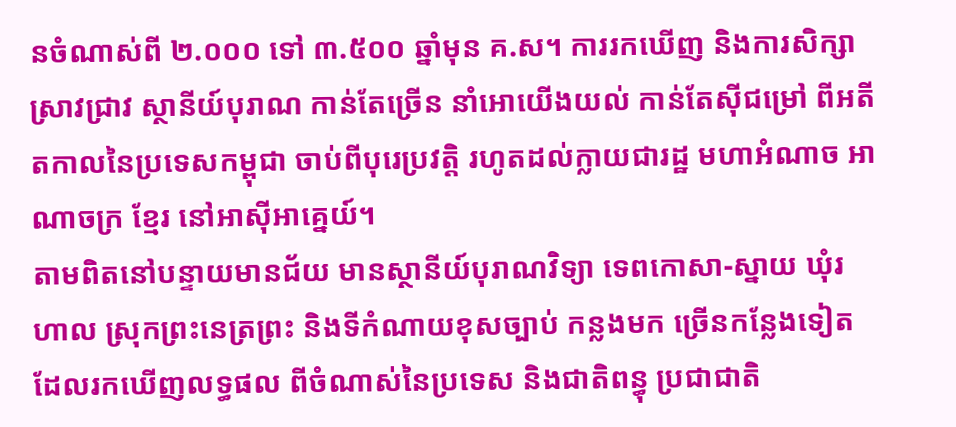នចំណាស់ពី ២.០០០ ទៅ ៣.៥០០ ឆ្នាំមុន គ.ស។ ការរកឃើញ និងការសិក្សាស្រាវជ្រាវ ស្ថានីយ៍បុរាណ កាន់តែច្រើន នាំអោយើងយល់ កាន់តែស៊ីជម្រៅ ពីអតីតកាលនៃប្រទេសកម្ពុជា ចាប់ពីបុរេប្រវត្តិ រហូតដល់ក្លាយជារដ្ឋ មហាអំណាច អាណាចក្រ ខ្មែរ នៅអាស៊ីអាគ្នេយ៍។
តាមពិតនៅបន្ទាយមានជ័យ មានស្ថានីយ៍បុរាណវិទ្យា ទេពកោសា-ស្នាយ ឃុំរហាល ស្រុកព្រះនេត្រព្រះ និងទីកំណាយខុសច្បាប់ កន្លងមក ច្រើនកន្លែងទៀត ដែលរកឃើញលទ្ធផល ពីចំណាស់នៃប្រទេស និងជាតិពន្ធុ ប្រជាជាតិ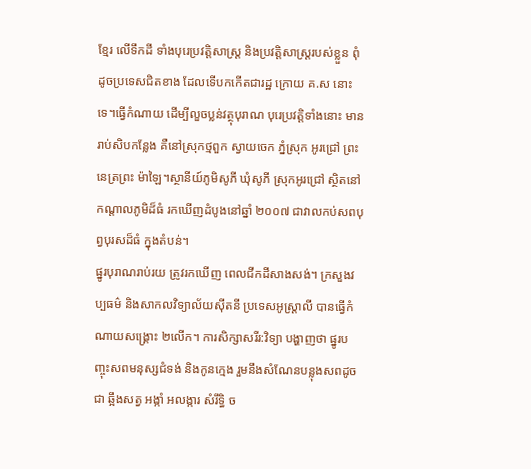ខ្មែរ លើទឹកដី ទាំងបុរេប្រវត្តិសាស្ត្រ និងប្រវត្តិសាស្ត្ររបស់ខ្លួន ពុំដូចប្រទេសជិតខាង ដែលទើបកកើតជារដ្ឋ ក្រោយ គ.ស នោះទេ។ធ្វើកំណាយ ដើម្បីលួចប្លន់វត្ថុបុរាណ បុរេប្រវត្តិទាំងនោះ មានរាប់សិបកន្លែង គឺនៅស្រុកថ្មពួក ស្វាយចេក ភ្នំស្រុក អូរជ្រៅ ព្រះនេត្រព្រះ ម៉ាឡៃ។ស្ថានីយ៍ភូមិសូភី ឃុំសូភី ស្រុកអូរជ្រៅ ស្ថិតនៅកណ្តាលភូមិដ៏ធំ រកឃើញដំបូងនៅឆ្នាំ ២០០៧ ជាវាលកប់សពបុព្វបុរសដ៏ធំ ក្នុងតំបន់។
ផ្នូរបុរាណរាប់រយ ត្រូវរកឃើញ ពេលជីកដីសាងសង់។ ក្រសួងវប្បធម៌ និងសាកលវិទ្យាល័យស៊ីតនី ប្រទេសអូស្ត្រាលី បានធ្វើកំណាយសង្គ្រោះ ២លើក។ ការសិក្សាសរីរ:វិទ្យា បង្ហាញថា ផ្នូរបញ្ចុះសពមនុស្សជំទង់ និងកូនក្មេង រួមនឹងសំណែនបន្លុងសពដូចជា ឆ្អឹងសត្វ អង្កាំ អលង្ការ សំរឹទ្ធិ ច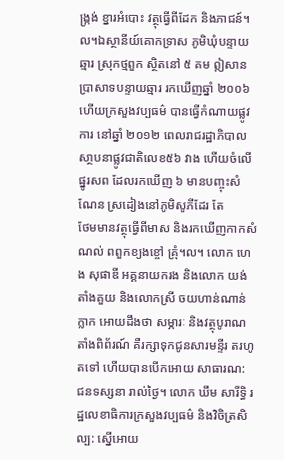ង្ក្រង់ ខ្នារអំបោះ វត្ថុធ្វើពីដែក និងភាជន៍។ល។ឯស្ថានីយ៍គោកទ្រាស ភូមិឃុំបន្ទាយឆ្មារ ស្រុកថ្មពួក ស្ថិតនៅ ៥ គម ឦសានប្រាសាទបន្ទាយឆ្មារ រកឃើញឆ្នាំ ២០០៦ ហើយក្រសួងវប្បធម៌ បានធ្វើកំណាយផ្លូវការ នៅឆ្នាំ ២០១២ ពេលរាជរដ្ឋាភិបាល សា្ថបនាផ្លូវជាតិលេខ៥៦ វាង ហើយចំលើផ្នូរសព ដែលរកឃើញ ៦ មានបញ្ចុះសំណែន ស្រដៀងនៅភូមិសូភីដែរ តែ
ថែមមានវត្ថុធ្វើពីមាស និងរកឃើញកាកសំណល់ ពពួកខ្យងខ្ចៅ គ្រុំ។ល។ លោក ហេង សុផាឌី អគ្គនាយករង និងលោក យង់ តាំងគួយ និងលោកស្រី ចយហាន់ណាន់ ក្លាក អោយដឹងថា សម្ភារៈ និងវត្ថុបូរាណ តាំងពិព័រណ៍ គឺរក្សាទុកជូនសារមន្ទីរ តរហូតទៅ ហើយបានបើកអោយ សាធារណ: ជនទស្សនា រាល់ថ្ងៃ។ លោក ឃឹម សារីទ្ធិ រដ្ឋលេខាធិការក្រសួងវប្បធម៌ និងវិចិត្រសិល្ប: ស្នើអោយ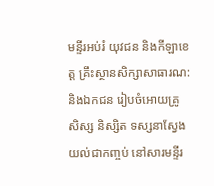មន្ទីរអប់រំ យុវជន និងកីឡាខេត្ត គ្រឹះស្ថានសិក្សាសាធារណ: និងឯកជន រៀបចំអោយគ្រូ សិស្ស និស្សិត ទស្សនាស្វែងយល់ជាកញ្ចប់ នៅសារមន្ទីរ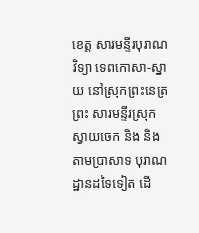ខេត្ត សារមន្ទីរបុរាណវិទ្យា ទេពកោសា-ស្នាយ នៅស្រុកព្រះនេត្រព្រះ សារមន្ទីរស្រុកស្វាយចេក និង និងតាមប្រាសាទ បុរាណដ្ឋានដទៃទៀត ដើ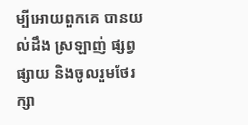ម្បីអោយពួកគេ បានយល់ដឹង ស្រឡាញ់ ផ្សព្វផ្សាយ និងចូលរួមថែរក្សា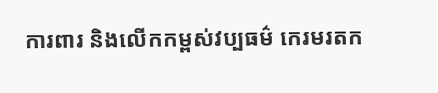ការពារ និងលើកកម្ពស់វប្បធម៌ កេរមរតក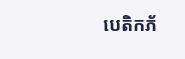បេតិកភ័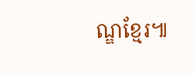ណ្ឌខ្មែរ៕